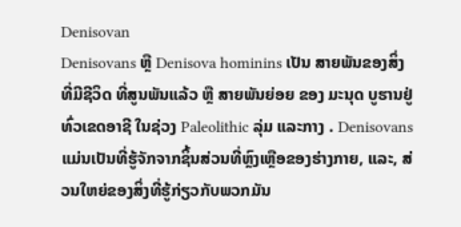Denisovan
Denisovans ຫຼື Denisova hominins ເປັນ ສາຍພັນຂອງສິ່ງທີ່ມີຊີວິດ ທີ່ສູນພັນແລ້ວ ຫຼື ສາຍພັນຍ່ອຍ ຂອງ ມະນຸດ ບູຮານຢູ່ທົ່ວເຂດອາຊີ ໃນຊ່ວງ Paleolithic ລຸ່ມ ແລະກາງ . Denisovans ແມ່ນເປັນທີ່ຮູ້ຈັກຈາກຊິ້ນສ່ວນທີ່ຫຼົງເຫຼືອຂອງຮ່າງກາຍ, ແລະ, ສ່ວນໃຫຍ່ຂອງສິ່ງທີ່ຮູ້ກ່ຽວກັບພວກມັນ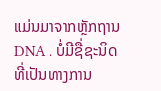ແມ່ນມາຈາກຫຼັກຖານ DNA . ບໍ່ມີຊື່ຊະນິດທີ່ເປັນທາງການ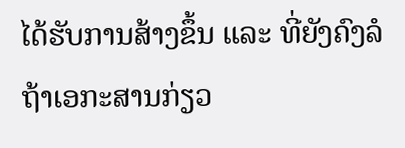ໄດ້ຮັບການສ້າງຂຶ້ນ ແລະ ທີ່ຍັງຄົງລໍຖ້າເອກະສານກ່ຽວ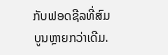ກັບຟອດຊີລທີ່ສົມບູນຫຼາຍກວ່າເດີມ.